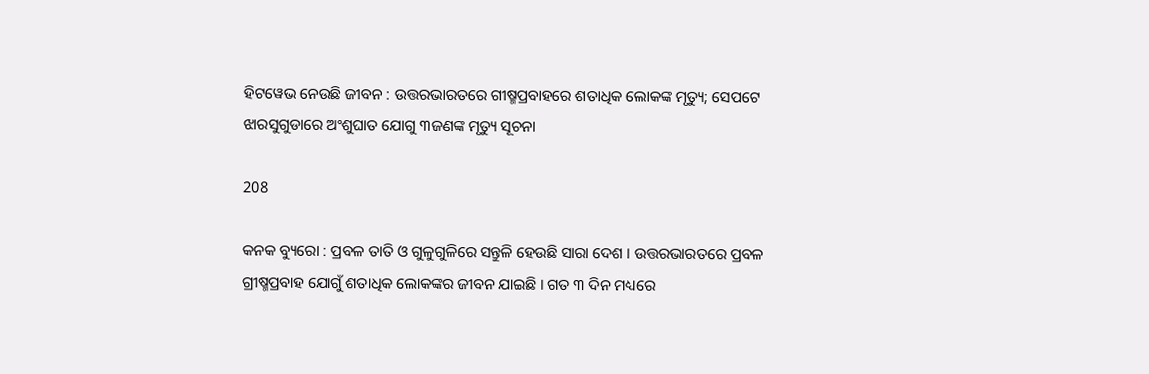ହିଟୱେଭ ନେଉଛି ଜୀବନ : ଉତ୍ତରଭାରତରେ ଗୀଷ୍ମପ୍ରବାହରେ ଶତାଧିକ ଲୋକଙ୍କ ମୃତ୍ୟୁ; ସେପଟେ ଝାରସୁଗୁଡାରେ ଅଂଶୁଘାତ ଯୋଗୁ ୩ଜଣଙ୍କ ମୃତ୍ୟୁ ସୂଚନା

208

କନକ ବ୍ୟୁରୋ : ପ୍ରବଳ ତାତି ଓ ଗୁଳୁଗୁଳିରେ ସନ୍ତୁଳି ହେଉଛି ସାରା ଦେଶ । ଉତ୍ତରଭାରତରେ ପ୍ରବଳ ଗ୍ରୀଷ୍ମପ୍ରବାହ ଯୋଗୁଁ ଶତାଧିକ ଲୋକଙ୍କର ଜୀବନ ଯାଇଛି । ଗତ ୩ ଦିନ ମଧ୍ୟରେ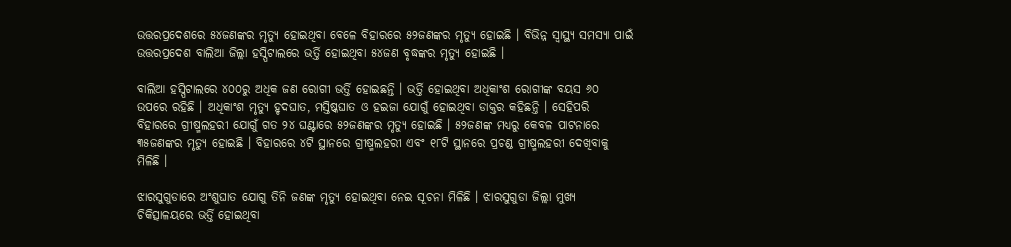ଉତ୍ତରପ୍ରଦେଶରେ ୫୪ଜଣଙ୍କର ମୃତ୍ୟୁ ହୋଇଥିବା ବେଳେ ବିହାରରେ ୫୨ଜଣଙ୍କର ମୃତ୍ୟୁ ହୋଇଛି । ବିଭିନ୍ନ ସ୍ୱାସ୍ଥ୍ୟ ସମସ୍ୟା ପାଇଁ ଉତ୍ତରପ୍ରଦେଶ ବାଲିଆ ଜିଲ୍ଲା ହସ୍ପିଟାଲରେ ଭର୍ତ୍ତି ହୋଇଥିବା ୫୪ଜଣ ବୃଦ୍ଧଙ୍କର ମୃତ୍ୟୁ ହୋଇଛି ।

ବାଲିଆ ହସ୍ପିଟାଲରେ ୪୦୦ରୁ ଅଧିକ ଜଣ ରୋଗୀ ଭର୍ତ୍ତି ହୋଇଛନ୍ତି । ଭର୍ତ୍ତି ହୋଇଥିବା ଅଧିକାଂଶ ରୋଗୀଙ୍କ ବୟସ ୬୦ ଉପରେ ରହିଛି । ଅଧିକାଂଶ ମୃତ୍ୟୁ ହୃଦଘାତ, ମସ୍ତିଷ୍କଘାତ ଓ ହଇଜା ଯୋଗୁଁ ହୋଇଥିବା ଡାକ୍ତର କହିଛନ୍ତି । ସେହିପରି ବିହାରରେ ଗ୍ରୀଷ୍ମଲହରୀ ଯୋଗୁଁ ଗତ ୨୪ ଘଣ୍ଟାରେ ୫୨ଜଣଙ୍କର ମୃତ୍ୟୁ ହୋଇଛି । ୫୨ଜଣଙ୍କ ମଧ୍ୟରୁ କେବଳ ପାଟନାରେ ୩୫ଜଣଙ୍କର ମୃତ୍ୟୁ ହୋଇଛି । ବିହାରରେ ୪ଟି ସ୍ଥାନରେ ଗ୍ରୀଷ୍ମଲହରୀ ଏବଂ ୧୮ଟି ସ୍ଥାନରେ ପ୍ରଚଣ୍ଡ ଗ୍ରୀଷ୍ମଲହରୀ ଦେଖିବାକୁ ମିଳିଛି ।

ଝାରସୁଗୁଡାରେ ଅଂଶୁଘାତ ଯୋଗୁ ତିନି ଜଣଙ୍କ ମୃତ୍ୟୁ ହୋଇଥିବା ନେଇ ସୂଚନା ମିଳିଛି । ଝାରସୁଗୁଡା ଜିଲ୍ଲା ମୁଖ୍ୟ ଚିକିତ୍ସାଳୟରେ ଭର୍ତ୍ତି ହୋଇଥିବା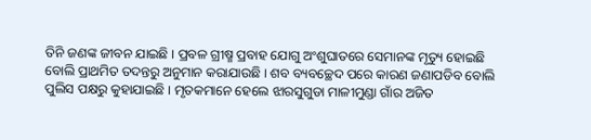ତିନି ଜଣଙ୍କ ଜୀବନ ଯାଇଛି । ପ୍ରବଳ ଗ୍ରୀଷ୍ମ ପ୍ରବାହ ଯୋଗୁ ଅଂଶୁଘାତରେ ସେମାନଙ୍କ ମୃତ୍ୟୁ ହୋଇଛି ବୋଲି ପ୍ରାଥମିତ ତଦନ୍ତରୁ ଅନୁମାନ କରାଯାଉଛି । ଶବ ବ୍ୟବଚ୍ଛେଦ ପରେ କାରଣ ଜଣାପଡିବ ବୋଲି ପୁଲିସ ପକ୍ଷରୁ କୁହାଯାଇଛି । ମୃତକମାନେ ହେଲେ ଝାରସୁଗୁଡା ମାଳୀମୁଣ୍ଡା ଗାଁର ଅଜିତ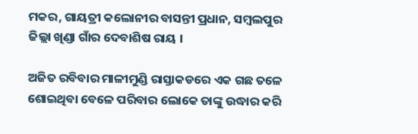ମକର, ଗାୟତ୍ରୀ କଲୋନୀର ବାସନ୍ତୀ ପ୍ରଧାନ, ସମ୍ବଲପୁର ଜିଲ୍ଲା ଖିଣ୍ଡା ଗାଁର ଦେବାଶିଷ ରାୟ ।

ଅଜିତ ରବିବାର ମାଳୀମୁଣ୍ଡି ରାସ୍ତାକଡରେ ଏକ ଗଛ ତଳେ ଶୋଇଥିବା ବେଳେ ପରିବାର ଲୋକେ ତାଙ୍କୁ ଉଦ୍ଧାର କରି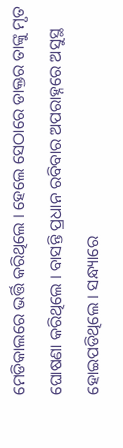ମେଡିକାଲରେ ଭର୍ତ୍ତି କରିଥିଲେ । ହେଲେ ସେଠାରେ ଡାକ୍ତର ତାଙ୍କୁ ମୃତ ଘୋଷଣା କରିଥିଲେ । ବାସନ୍ତି ପ୍ରଧାନ ରବିବାର ଅପରାହ୍ନରେ ଅସୁସ୍ଥ ହୋଇପଡିଥିଲେ । ସନ୍ଧ୍ୟାରେ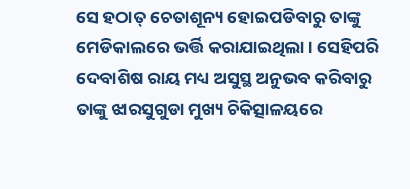ସେ ହଠାତ୍ ଚେତାଶୂନ୍ୟ ହୋଇପଡିବାରୁ ତାଙ୍କୁ ମେଡିକାଲରେ ଭର୍ତ୍ତି କରାଯାଇଥିଲା । ସେହିପରି ଦେବାଶିଷ ରାୟ ମଧ୍ୟ ଅସୁସ୍ଥ ଅନୁଭବ କରିବାରୁ ତାଙ୍କୁ ଝାରସୁଗୁଡା ମୁଖ୍ୟ ଚିକିତ୍ସାଳୟରେ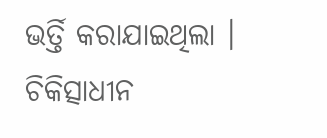ଭର୍ତ୍ତି କରାଯାଇଥିଲା । ଚିକିତ୍ସାଧୀନ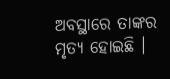ଅବସ୍ଥାରେ ତାଙ୍କର ମୃତ୍ୟ ହୋଇଛି ।